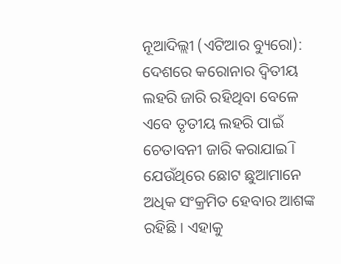ନୂଆଦିଲ୍ଲୀ (ଏଟିଆର ବ୍ୟୁରୋ): ଦେଶରେ କରୋନାର ଦ୍ୱିତୀୟ ଲହରି ଜାରି ରହିଥିବା ବେଳେ ଏବେ ତୃତୀୟ ଲହରି ପାଇଁ ଚେତାବନୀ ଜାରି କରାଯାଇି । ଯେଉଁଥିରେ ଛୋଟ ଛୁଆମାନେ ଅଧିକ ସଂକ୍ରମିତ ହେବାର ଆଶଙ୍କ ରହିଛି । ଏହାକୁ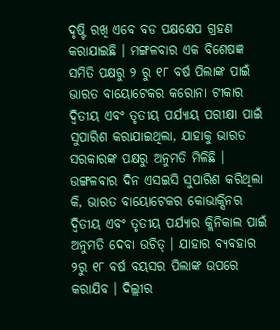ଦୃଷ୍ଟି ରଖି ଏବେ ବଡ ପକ୍ଷକ୍ଷେପ ଗ୍ରହଣ କରାଯାଇଛି । ମଙ୍ଗଳବାର ଏକ ବିଶେଷଜ୍ଞ ସମିତି ପକ୍ଷରୁ ୨ ରୁ ୧୮ ବର୍ଷ ପିଲାଙ୍କ ପାଇଁ ଭାରତ ବାୟୋଟେକର କରୋନା ଟୀକାର ଦ୍ୱିତୀୟ ଏବଂ ତୃତୀୟ ପର୍ଯ୍ୟାୟ ପରୀକ୍ଷା ପାଇଁ ସୁପାରିଶ କରାଯାଇଥିଲା, ଯାହାକୁ ଭାରତ ସରକାରଙ୍କ ପକ୍ଷରୁ ଅନୁମତି ମିଳିଛି ।
ଉଙ୍ଗଳବାର ଦିନ ଏସଇସି ସୁପାରିଶ କରିଥିଲା କି, ଭାରତ ବାୟୋଟେକର କୋଭାକ୍ସିନର ଦ୍ୱିତୀୟ ଏବଂ ତୃତୀୟ ପର୍ଯ୍ୟାର କ୍ଲିନିକାଲ ପାଇଁ ଅନୁମତି ଦେବା ଉଚିତ୍ । ଯାହାର ବ୍ୟବହାର ୨ରୁ ୧୮ ବର୍ଷ ବୟସର ପିଲାଙ୍କ ଉପରେ କରାଯିବ । ଦିଲ୍ଲୀର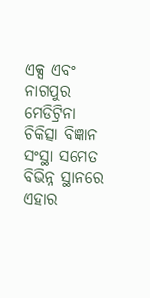ଏକ୍ସ ଏବଂ ନାଗପୁର ମେଡିଟ୍ରିନା ଚିକିତ୍ସା ବିଜ୍ଞାନ ସଂସ୍ଥା ସମେତ ବିଭିନ୍ନ ସ୍ଥାନରେ ଏହାର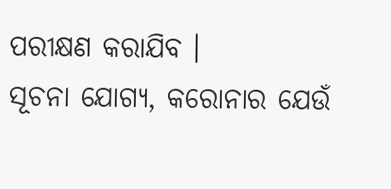ପରୀକ୍ଷଣ କରାଯିବ ।
ସୂଚନା ଯୋଗ୍ୟ, କରୋନାର ଯେଉଁ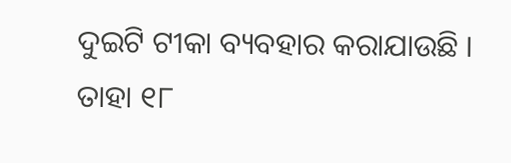ଦୁଇଟି ଟୀକା ବ୍ୟବହାର କରାଯାଉଛି । ତାହା ୧୮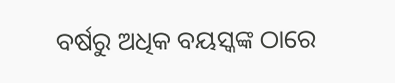ବର୍ଷରୁ ଅଧିକ ବୟସ୍କଙ୍କ ଠାରେ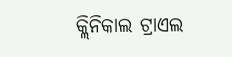କ୍ଲିନିକାଲ ଟ୍ରାଏଲ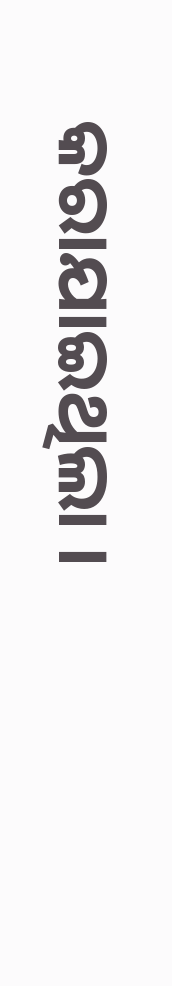କରାଯାଇଥିଲା ।